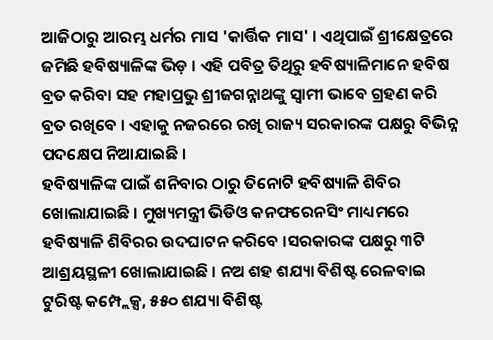ଆଜିଠାରୁ ଆରମ୍ଭ ଧର୍ମର ମାସ 'କାର୍ତ୍ତିକ ମାସ' । ଏଥିପାଇଁ ଶ୍ରୀକ୍ଷେତ୍ରରେ ଜମିଛି ହବିଷ୍ୟାଳିଙ୍କ ଭିଡ଼ । ଏହି ପବିତ୍ର ତିଥିରୁ ହବିଷ୍ୟାଳିମାନେ ହବିଷ ବ୍ରତ କରିବା ସହ ମହାପ୍ରଭୁ ଶ୍ରୀଜଗନ୍ନାଥଙ୍କୁ ସ୍ୱାମୀ ଭାବେ ଗ୍ରହଣ କରି ବ୍ରତ ରଖିବେ । ଏହାକୁ ନଜରରେ ରଖି ରାଜ୍ୟ ସରକାରଙ୍କ ପକ୍ଷରୁ ବିଭିନ୍ନ ପଦକ୍ଷେପ ନିଆଯାଇଛି ।
ହବିଷ୍ୟାଳିଙ୍କ ପାଇଁ ଶନିବାର ଠାରୁ ତିନୋଟି ହବିଷ୍ୟାଳି ଶିବିର ଖୋଲାଯାଇଛି । ମୁଖ୍ୟମନ୍ତ୍ରୀ ଭିଡିଓ କନଫରେନସିଂ ମାଧ୍ୟମରେ ହବିଷ୍ୟାଳି ଶିବିରର ଉଦଘାଟନ କରିବେ ।ସରକାରଙ୍କ ପକ୍ଷରୁ ୩ଟି ଆଶ୍ରୟସ୍ଥଳୀ ଖୋଲାଯାଇଛି । ନଅ ଶହ ଶଯ୍ୟା ବିଶିଷ୍ଟ ରେଳବାଇ ଟୁରିଷ୍ଟ କମ୍ପ୍ଲେକ୍ସ, ୫୫୦ ଶଯ୍ୟା ବିଶିଷ୍ଟ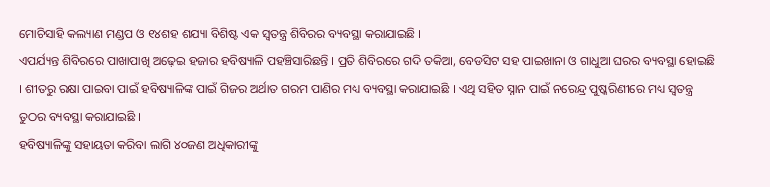ମୋଚିସାହି କଲ୍ୟାଣ ମଣ୍ଡପ ଓ ୧୪ଶହ ଶଯ୍ୟା ବିଶିଷ୍ଟ ଏକ ସ୍ୱତନ୍ତ୍ର ଶିବିରର ବ୍ୟବସ୍ଥା କରାଯାଇଛି ।
ଏପର୍ଯ୍ୟନ୍ତ ଶିବିରରେ ପାଖାପାଖି ଅଢ଼େଇ ହଜାର ହବିଷ୍ୟାଳି ପହଞ୍ଚିସାରିଛନ୍ତି । ପ୍ରତି ଶିବିରରେ ଗଦି ତକିଆ, ବେଡସିଟ ସହ ପାଇଖାନା ଓ ଗାଧୁଆ ଘରର ବ୍ୟବସ୍ଥା ହୋଇଛି । ଶୀତରୁ ରକ୍ଷା ପାଇବା ପାଇଁ ହବିଷ୍ୟାଳିଙ୍କ ପାଇଁ ଗିଜର ଅର୍ଥାତ ଗରମ ପାଣିର ମଧ୍ୟ ବ୍ୟବସ୍ଥା କରାଯାଇଛି । ଏଥି ସହିତ ସ୍ନାନ ପାଇଁ ନରେନ୍ଦ୍ର ପୁଷ୍କରିଣୀରେ ମଧ୍ୟ ସ୍ୱତନ୍ତ୍ର ତୁଠର ବ୍ୟବସ୍ଥା କରାଯାଇଛି ।
ହବିଷ୍ୟାଳିଙ୍କୁ ସହାୟତା କରିବା ଲାଗି ୪୦ଜଣ ଅଧିକାରୀଙ୍କୁ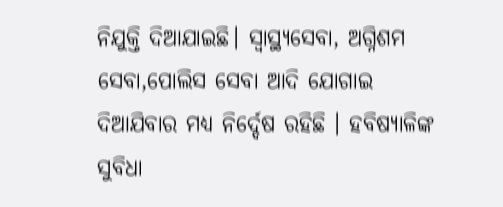ନିଯୁକ୍ତି ଦିଆଯାଇଛି। ସ୍ୱାସ୍ଥ୍ୟସେବା, ଅଗ୍ନିଶମ ସେବା,ପୋଲିସ ସେବା ଆଦି ଯୋଗାଇ ଦିଆଯିବାର ମଧ୍ୟ ନିର୍ଦ୍ଦେଷ ରହିଛି । ହବିଷ୍ୟାଳିଙ୍କ ସୁବିଧା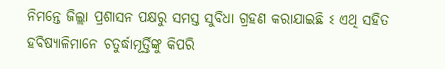ନିମନ୍ତେ ଜିଲ୍ଲା ପ୍ରଶାସନ ପକ୍ଷରୁ ସମସ୍ତ ସୁବିଧା ଗ୍ରହଣ କରାଯାଇଛି ଽ ଏଥି ସହିତ ହବିଷ୍ୟାଳିମାନେ ଚତୁର୍ଦ୍ଧାମୂର୍ତ୍ତିଙ୍କୁ କିପରି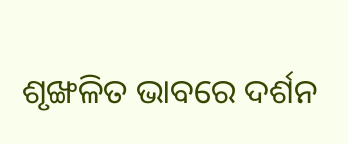ଶୃଙ୍ଖଳିତ ଭାବରେ ଦର୍ଶନ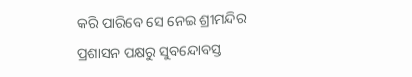କରି ପାରିବେ ସେ ନେଇ ଶ୍ରୀମନ୍ଦିର ପ୍ରଶାସନ ପକ୍ଷରୁ ସୁବନ୍ଦୋବସ୍ତ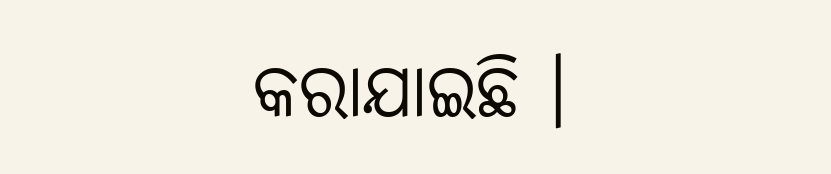କରାଯାଇଛି ।